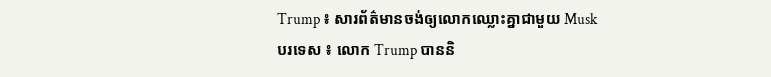Trump ៖ សារព័ត៌មានចង់ឲ្យលោកឈ្លោះគ្នាជាមួយ Musk
បរទេស ៖ លោក Trump បាននិ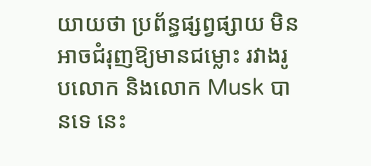យាយថា ប្រព័ន្ធផ្សព្វផ្សាយ មិនអាចជំរុញឱ្យមានជម្លោះ រវាងរូបលោក និងលោក Musk បានទេ នេះ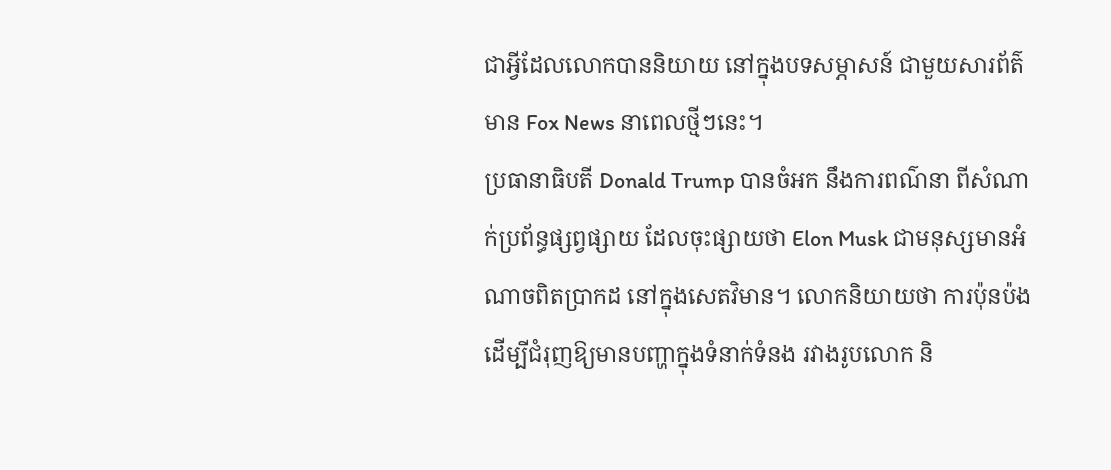ជាអ្វីដែលលោកបាននិយាយ នៅក្នុងបទសម្ភាសន៍ ជាមួយសារព័ត៌មាន Fox News នាពេលថ្មីៗនេះ។
ប្រធានាធិបតី Donald Trump បានចំអក នឹងការពណ៌នា ពីសំណាក់ប្រព័ន្ធផ្សព្វផ្សាយ ដែលចុះផ្សាយថា Elon Musk ជាមនុស្សមានអំណាចពិតប្រាកដ នៅក្នុងសេតវិមាន។ លោកនិយាយថា ការប៉ុនប៉ង ដើម្បីជំរុញឱ្យមានបញ្ហាក្នុងទំនាក់ទំនង រវាងរូបលោក និ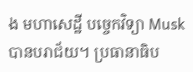ង មហាសេដ្ឋី បច្ចេកវិទ្យា Musk បានបរាជ័យ។ ប្រធានាធិប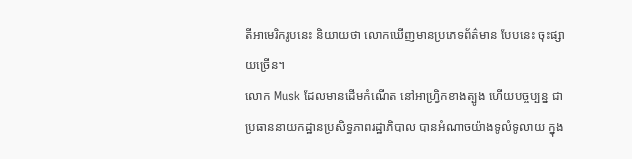តីអាមេរិករូបនេះ និយាយថា លោកឃើញមានប្រភេទព័ត៌មាន បែបនេះ ចុះផ្សាយច្រើន។
លោក Musk ដែលមានដើមកំណើត នៅអាហ្វ្រិកខាងត្បូង ហើយបច្ចប្បន្ន ជាប្រធាននាយកដ្ឋានប្រសិទ្ធភាពរដ្ឋាភិបាល បានអំណាចយ៉ាងទូលំទូលាយ ក្នុង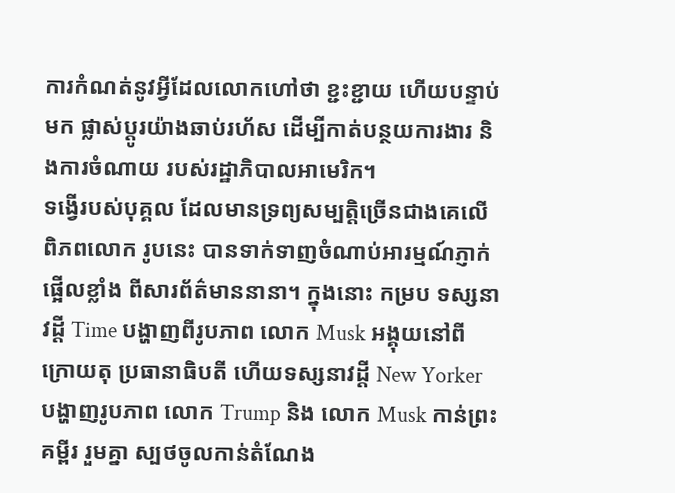ការកំណត់នូវអ្វីដែលលោកហៅថា ខ្ជះខ្ជាយ ហើយបន្ទាប់មក ផ្លាស់ប្តូរយ៉ាងឆាប់រហ័ស ដើម្បីកាត់បន្ថយការងារ និងការចំណាយ របស់រដ្ឋាភិបាលអាមេរិក។
ទង្វើរបស់បុគ្គល ដែលមានទ្រព្យសម្បត្តិច្រើនជាងគេលើពិភពលោក រូបនេះ បានទាក់ទាញចំណាប់អារម្មណ៍ភ្ញាក់ផ្អើលខ្លាំង ពីសារព័ត៌មាននានា។ ក្នុងនោះ កម្រប ទស្សនាវដ្តី Time បង្ហាញពីរូបភាព លោក Musk អង្គុយនៅពីក្រោយតុ ប្រធានាធិបតី ហើយទស្សនាវដ្តី New Yorker បង្ហាញរូបភាព លោក Trump និង លោក Musk កាន់ព្រះគម្ពីរ រួមគ្នា ស្បថចូលកាន់តំណែង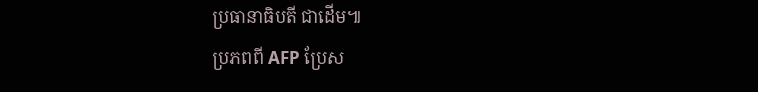ប្រធានាធិបតី ជាដើម៕
ប្រភពពី AFP ប្រែស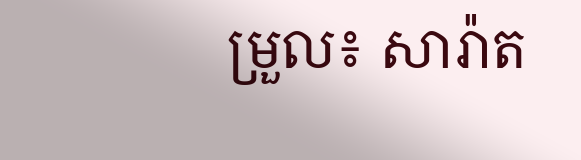ម្រួល៖ សារ៉ាត